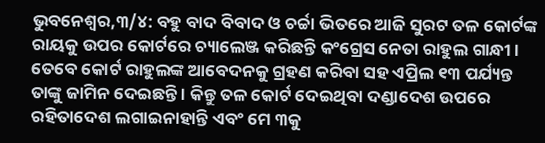ଭୁବନେଶ୍ୱର,୩/୪: ବହୁ ବାଦ ବିବାଦ ଓ ଚର୍ଚ୍ଚା ଭିତରେ ଆଜି ସୁରଟ ତଳ କୋର୍ଟଙ୍କ ରାୟକୁ ଉପର କୋର୍ଟରେ ଚ୍ୟାଲେଞ୍ଜ କରିଛନ୍ତି କଂଗ୍ରେସ ନେତା ରାହୁଲ ଗାନ୍ଧୀ । ତେବେ କୋର୍ଟ ରାହୁଲଙ୍କ ଆବେଦନକୁ ଗ୍ରହଣ କରିବା ସହ ଏପ୍ରିଲ ୧୩ ପର୍ଯ୍ୟନ୍ତ ତାଙ୍କୁ ଜାମିନ ଦେଇଛନ୍ତି । କିନ୍ତୁ ତଳ କୋର୍ଟ ଦେଇଥିବା ଦଣ୍ଡାଦେଶ ଉପରେ ରହିତାଦେଶ ଲଗାଇନାହାନ୍ତି ଏବଂ ମେ ୩କୁ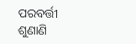ପରବର୍ତ୍ତୀ ଶୁଣାଣି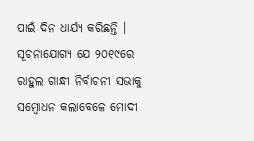ପାଇଁ ଦିନ ଧାର୍ଯ୍ୟ କରିଛନ୍ତି ।
ସୂଚନାଯୋଗ୍ୟ ଯେ ୨୦୧୯ରେ ରାହୁଲ ଗାନ୍ଧୀ ନିର୍ବାଚନୀ ସଭାକୁ ସମ୍ବୋଧନ କଲାବେଳେ ମୋଦୀ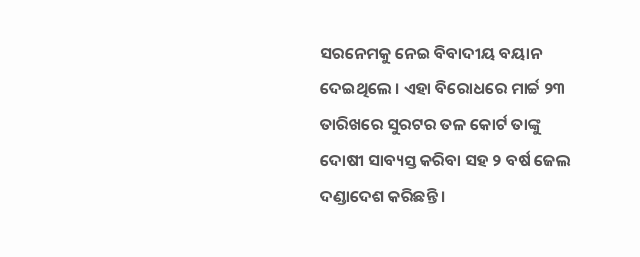ସରନେମକୁ ନେଇ ବିବାଦୀୟ ବୟାନ ଦେଇଥିଲେ । ଏହା ବିରୋଧରେ ମାର୍ଚ୍ଚ ୨୩ ତାରିଖରେ ସୁରଟର ତଳ କୋର୍ଟ ତାଙ୍କୁ ଦୋଷୀ ସାବ୍ୟସ୍ତ କରିବା ସହ ୨ ବର୍ଷ ଜେଲ ଦଣ୍ଡାଦେଶ କରିଛନ୍ତି ।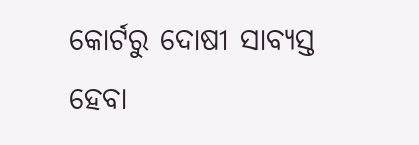କୋର୍ଟରୁ ଦୋଷୀ ସାବ୍ୟସ୍ତ ହେବା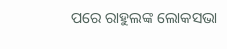ପରେ ରାହୁଲଙ୍କ ଲୋକସଭା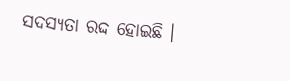ସଦସ୍ୟତା ରଦ୍ଦ ହୋଇଛି ।